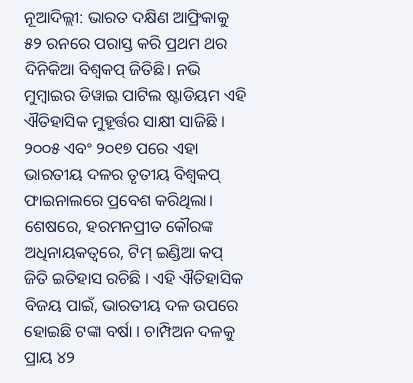ନୂଆଦିଲ୍ଲୀ: ଭାରତ ଦକ୍ଷିଣ ଆଫ୍ରିକାକୁ ୫୨ ରନରେ ପରାସ୍ତ କରି ପ୍ରଥମ ଥର ଦିନିକିଆ ବିଶ୍ୱକପ୍ ଜିତିଛି। ନଭି ମୁମ୍ବାଇର ଡିୱାଇ ପାଟିଲ ଷ୍ଟାଡିୟମ ଏହି ଐତିହାସିକ ମୁହୂର୍ତ୍ତର ସାକ୍ଷୀ ସାଜିଛି । ୨୦୦୫ ଏବଂ ୨୦୧୭ ପରେ ଏହା ଭାରତୀୟ ଦଳର ତୃତୀୟ ବିଶ୍ୱକପ୍ ଫାଇନାଲରେ ପ୍ରବେଶ କରିଥିଲା। ଶେଷରେ, ହରମନପ୍ରୀତ କୌରଙ୍କ ଅଧିନାୟକତ୍ୱରେ, ଟିମ୍ ଇଣ୍ଡିଆ କପ୍ ଜିତି ଇତିହାସ ରଚିଛି । ଏହି ଐତିହାସିକ ବିଜୟ ପାଇଁ, ଭାରତୀୟ ଦଳ ଉପରେ ହୋଇଛି ଟଙ୍କା ବର୍ଷା । ଚାମ୍ପିଅନ ଦଳକୁ ପ୍ରାୟ ୪୨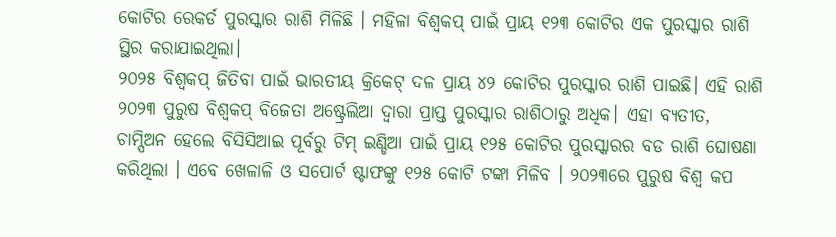କୋଟିର ରେକର୍ଡ ପୁରସ୍କାର ରାଶି ମିଳିଛି । ମହିଳା ବିଶ୍ୱକପ୍ ପାଇଁ ପ୍ରାୟ ୧୨୩ କୋଟିର ଏକ ପୁରସ୍କାର ରାଶି ସ୍ଥିର କରାଯାଇଥିଲା।
୨୦୨୫ ବିଶ୍ୱକପ୍ ଜିତିବା ପାଇଁ ଭାରତୀୟ କ୍ରିକେଟ୍ ଦଳ ପ୍ରାୟ ୪୨ କୋଟିର ପୁରସ୍କାର ରାଶି ପାଇଛି। ଏହି ରାଶି ୨୦୨୩ ପୁରୁଷ ବିଶ୍ୱକପ୍ ବିଜେତା ଅଷ୍ଟ୍ରେଲିଆ ଦ୍ୱାରା ପ୍ରାପ୍ତ ପୁରସ୍କାର ରାଶିଠାରୁ ଅଧିକ। ଏହା ବ୍ୟତୀତ, ଚାମ୍ପିଅନ ହେଲେ ବିସିସିଆଇ ପୂର୍ବରୁ ଟିମ୍ ଇଣ୍ଡିଆ ପାଇଁ ପ୍ରାୟ ୧୨୫ କୋଟିର ପୁରସ୍କାରର ବଡ ରାଶି ଘୋଷଣା କରିଥିଲା । ଏବେ ଖେଳାଳି ଓ ସପୋର୍ଟ ଷ୍ଟାଫଙ୍କୁ ୧୨୫ କୋଟି ଟଙ୍କା ମିଳିବ । ୨୦୨୩ରେ ପୁରୁଷ ବିଶ୍ୱ କପ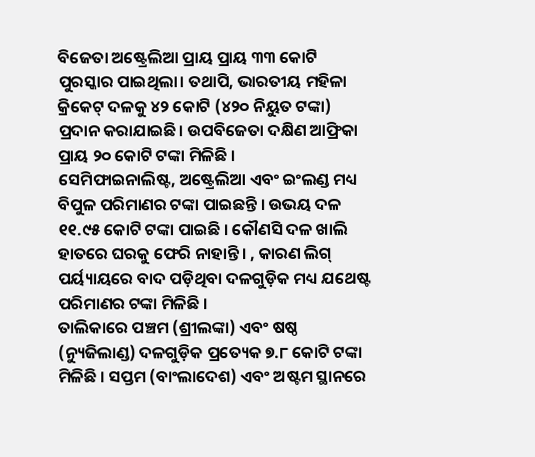ବିଜେତା ଅଷ୍ଟ୍ରେଲିଆ ପ୍ରାୟ ପ୍ରାୟ ୩୩ କୋଟି ପୁରସ୍କାର ପାଇଥିଲା। ତଥାପି, ଭାରତୀୟ ମହିଳା କ୍ରିକେଟ୍ ଦଳକୁ ୪୨ କୋଟି (୪୨୦ ନିୟୁତ ଟଙ୍କା) ପ୍ରଦାନ କରାଯାଇଛି। ଉପବିଜେତା ଦକ୍ଷିଣ ଆଫ୍ରିକା ପ୍ରାୟ ୨୦ କୋଟି ଟଙ୍କା ମିଳିଛି ।
ସେମିଫାଇନାଲିଷ୍ଟ, ଅଷ୍ଟ୍ରେଲିଆ ଏବଂ ଇଂଲଣ୍ଡ ମଧ୍ୟ ବିପୁଳ ପରିମାଣର ଟଙ୍କା ପାଇଛନ୍ତି । ଉଭୟ ଦଳ ୧୧.୯୫ କୋଟି ଟଙ୍କା ପାଇଛି । କୌଣସି ଦଳ ଖାଲି ହାତରେ ଘରକୁ ଫେରି ନାହାନ୍ତି । , କାରଣ ଲିଗ୍ ପର୍ୟ୍ୟାୟରେ ବାଦ ପଡ଼ିଥିବା ଦଳଗୁଡ଼ିକ ମଧ୍ୟ ଯଥେଷ୍ଟ ପରିମାଣର ଟଙ୍କା ମିଳିଛି ।
ତାଲିକାରେ ପଞ୍ଚମ (ଶ୍ରୀଲଙ୍କା) ଏବଂ ଷଷ୍ଠ (ନ୍ୟୁଜିଲାଣ୍ଡ) ଦଳଗୁଡ଼ିକ ପ୍ରତ୍ୟେକ ୭.୮ କୋଟି ଟଙ୍କା ମିଳିଛି । ସପ୍ତମ (ବାଂଲାଦେଶ) ଏବଂ ଅଷ୍ଟମ ସ୍ଥାନରେ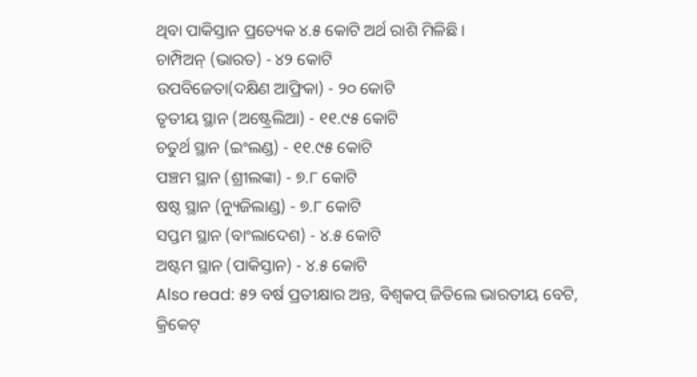ଥିବା ପାକିସ୍ତାନ ପ୍ରତ୍ୟେକ ୪.୫ କୋଟି ଅର୍ଥ ରାଶି ମିଳିଛି ।
ଚାମ୍ପିଅନ୍ (ଭାରତ) - ୪୨ କୋଟି
ଉପବିଜେତା(ଦକ୍ଷିଣ ଆଫ୍ରିକା) - ୨୦ କୋଟି
ତୃତୀୟ ସ୍ଥାନ (ଅଷ୍ଟ୍ରେଲିଆ) - ୧୧.୯୫ କୋଟି
ଚତୁର୍ଥ ସ୍ଥାନ (ଇଂଲଣ୍ଡ) - ୧୧.୯୫ କୋଟି
ପଞ୍ଚମ ସ୍ଥାନ (ଶ୍ରୀଲଙ୍କା) - ୭.୮ କୋଟି
ଷଷ୍ଠ ସ୍ଥାନ (ନ୍ୟୁଜିଲାଣ୍ଡ) - ୭.୮ କୋଟି
ସପ୍ତମ ସ୍ଥାନ (ବାଂଲାଦେଶ) - ୪.୫ କୋଟି
ଅଷ୍ଟମ ସ୍ଥାନ (ପାକିସ୍ତାନ) - ୪.୫ କୋଟି
Also read: ୫୨ ବର୍ଷ ପ୍ରତୀକ୍ଷାର ଅନ୍ତ, ବିଶ୍ୱକପ୍ ଜିତିଲେ ଭାରତୀୟ ବେଟି, କ୍ରିକେଟ୍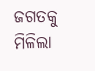ଜଗତକୁ ମିଳିଲା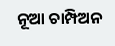ନୂଆ ଚାମ୍ପିଅନ